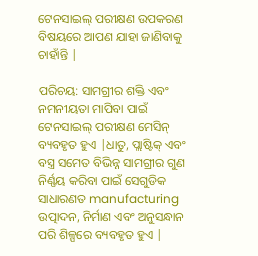ଟେନସାଇଲ୍ ପରୀକ୍ଷଣ ଉପକରଣ ବିଷୟରେ ଆପଣ ଯାହା ଜାଣିବାକୁ ଚାହାଁନ୍ତି |

ପରିଚୟ: ସାମଗ୍ରୀର ଶକ୍ତି ଏବଂ ନମନୀୟତା ମାପିବା ପାଇଁ ଟେନସାଇଲ୍ ପରୀକ୍ଷଣ ମେସିନ୍ ବ୍ୟବହୃତ ହୁଏ |ଧାତୁ, ପ୍ଲାଷ୍ଟିକ୍ ଏବଂ ବସ୍ତ୍ର ସମେତ ବିଭିନ୍ନ ସାମଗ୍ରୀର ଗୁଣ ନିର୍ଣ୍ଣୟ କରିବା ପାଇଁ ସେଗୁଡିକ ସାଧାରଣତ manufacturing ଉତ୍ପାଦନ, ନିର୍ମାଣ ଏବଂ ଅନୁସନ୍ଧାନ ପରି ଶିଳ୍ପରେ ବ୍ୟବହୃତ ହୁଏ |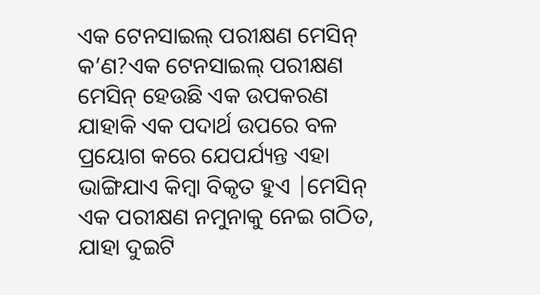ଏକ ଟେନସାଇଲ୍ ପରୀକ୍ଷଣ ମେସିନ୍ କ’ଣ?ଏକ ଟେନସାଇଲ୍ ପରୀକ୍ଷଣ ମେସିନ୍ ହେଉଛି ଏକ ଉପକରଣ ଯାହାକି ଏକ ପଦାର୍ଥ ଉପରେ ବଳ ପ୍ରୟୋଗ କରେ ଯେପର୍ଯ୍ୟନ୍ତ ଏହା ଭାଙ୍ଗିଯାଏ କିମ୍ବା ବିକୃତ ହୁଏ |ମେସିନ୍ ଏକ ପରୀକ୍ଷଣ ନମୁନାକୁ ନେଇ ଗଠିତ, ଯାହା ଦୁଇଟି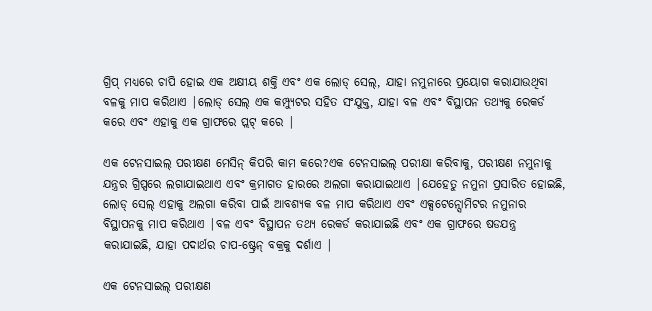ଗ୍ରିପ୍ ମଧ୍ୟରେ ଚାପି ହୋଇ ଏକ ଅକ୍ଷୀୟ ଶକ୍ତି ଏବଂ ଏକ ଲୋଡ୍ ସେଲ୍, ଯାହା ନମୁନାରେ ପ୍ରୟୋଗ କରାଯାଉଥିବା ବଳକୁ ମାପ କରିଥାଏ |ଲୋଡ୍ ସେଲ୍ ଏକ କମ୍ପ୍ୟୁଟର ସହିତ ସଂଯୁକ୍ତ, ଯାହା ବଳ ଏବଂ ବିସ୍ଥାପନ ତଥ୍ୟକୁ ରେକର୍ଡ କରେ ଏବଂ ଏହାକୁ ଏକ ଗ୍ରାଫରେ ପ୍ଲଟ୍ କରେ |

ଏକ ଟେନସାଇଲ୍ ପରୀକ୍ଷଣ ମେସିନ୍ କିପରି କାମ କରେ?ଏକ ଟେନସାଇଲ୍ ପରୀକ୍ଷା କରିବାକୁ, ପରୀକ୍ଷଣ ନମୁନାକୁ ଯନ୍ତ୍ରର ଗ୍ରିପ୍ସରେ ଲଗାଯାଇଥାଏ ଏବଂ କ୍ରମାଗତ ହାରରେ ଅଲଗା କରାଯାଇଥାଏ |ଯେହେତୁ ନମୁନା ପ୍ରସାରିତ ହୋଇଛି, ଲୋଡ୍ ସେଲ୍ ଏହାକୁ ଅଲଗା କରିବା ପାଇଁ ଆବଶ୍ୟକ ବଳ ମାପ କରିଥାଏ ଏବଂ ଏକ୍ସଟେନ୍ସୋମିଟର ନମୁନାର ବିସ୍ଥାପନକୁ ମାପ କରିଥାଏ |ବଳ ଏବଂ ବିସ୍ଥାପନ ତଥ୍ୟ ରେକର୍ଡ କରାଯାଇଛି ଏବଂ ଏକ ଗ୍ରାଫରେ ଷଡଯନ୍ତ୍ର କରାଯାଇଛି, ଯାହା ପଦାର୍ଥର ଚାପ-ଷ୍ଟ୍ରେନ୍ ବକ୍ରକୁ ଦର୍ଶାଏ |

ଏକ ଟେନସାଇଲ୍ ପରୀକ୍ଷଣ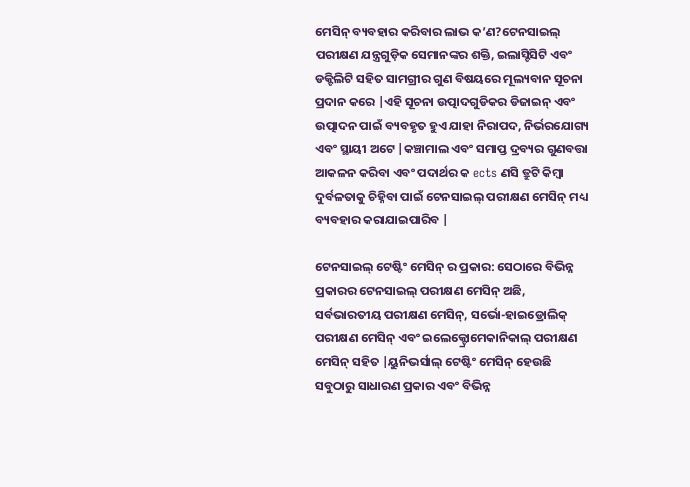ମେସିନ୍ ବ୍ୟବହାର କରିବାର ଲାଭ କ’ଣ?ଟେନସାଇଲ୍ ପରୀକ୍ଷଣ ଯନ୍ତ୍ରଗୁଡ଼ିକ ସେମାନଙ୍କର ଶକ୍ତି, ଇଲାସ୍ଟିସିଟି ଏବଂ ଡକ୍ଟିଲିଟି ସହିତ ସାମଗ୍ରୀର ଗୁଣ ବିଷୟରେ ମୂଲ୍ୟବାନ ସୂଚନା ପ୍ରଦାନ କରେ |ଏହି ସୂଚନା ଉତ୍ପାଦଗୁଡିକର ଡିଜାଇନ୍ ଏବଂ ଉତ୍ପାଦନ ପାଇଁ ବ୍ୟବହୃତ ହୁଏ ଯାହା ନିରାପଦ, ନିର୍ଭରଯୋଗ୍ୟ ଏବଂ ସ୍ଥାୟୀ ଅଟେ |କଞ୍ଚାମାଲ ଏବଂ ସମାପ୍ତ ଦ୍ରବ୍ୟର ଗୁଣବତ୍ତା ଆକଳନ କରିବା ଏବଂ ପଦାର୍ଥର କ ects ଣସି ତ୍ରୁଟି କିମ୍ବା ଦୁର୍ବଳତାକୁ ଚିହ୍ନିବା ପାଇଁ ଟେନସାଇଲ୍ ପରୀକ୍ଷଣ ମେସିନ୍ ମଧ୍ୟ ବ୍ୟବହାର କରାଯାଇପାରିବ |

ଟେନସାଇଲ୍ ଟେଷ୍ଟିଂ ମେସିନ୍ ର ପ୍ରକାର: ସେଠାରେ ବିଭିନ୍ନ ପ୍ରକାରର ଟେନସାଇଲ୍ ପରୀକ୍ଷଣ ମେସିନ୍ ଅଛି, ସର୍ବଭାରତୀୟ ପରୀକ୍ଷଣ ମେସିନ୍, ସର୍ଭୋ-ହାଇଡ୍ରୋଲିକ୍ ପରୀକ୍ଷଣ ମେସିନ୍ ଏବଂ ଇଲେକ୍ଟ୍ରୋମେକାନିକାଲ୍ ପରୀକ୍ଷଣ ମେସିନ୍ ସହିତ |ୟୁନିଭର୍ସାଲ୍ ଟେଷ୍ଟିଂ ମେସିନ୍ ହେଉଛି ସବୁଠାରୁ ସାଧାରଣ ପ୍ରକାର ଏବଂ ବିଭିନ୍ନ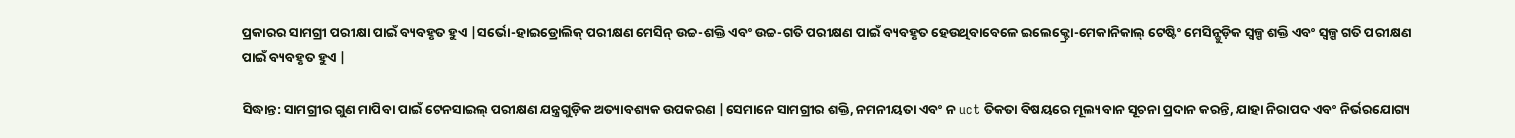ପ୍ରକାରର ସାମଗ୍ରୀ ପରୀକ୍ଷା ପାଇଁ ବ୍ୟବହୃତ ହୁଏ |ସର୍ଭୋ-ହାଇଡ୍ରୋଲିକ୍ ପରୀକ୍ଷଣ ମେସିନ୍ ଉଚ୍ଚ-ଶକ୍ତି ଏବଂ ଉଚ୍ଚ-ଗତି ପରୀକ୍ଷଣ ପାଇଁ ବ୍ୟବହୃତ ହେଉଥିବାବେଳେ ଇଲେକ୍ଟ୍ରୋ-ମେକାନିକାଲ୍ ଟେଷ୍ଟିଂ ମେସିନ୍ଗୁଡ଼ିକ ସ୍ୱଳ୍ପ ଶକ୍ତି ଏବଂ ସ୍ୱଳ୍ପ ଗତି ପରୀକ୍ଷଣ ପାଇଁ ବ୍ୟବହୃତ ହୁଏ |

ସିଦ୍ଧାନ୍ତ: ସାମଗ୍ରୀର ଗୁଣ ମାପିବା ପାଇଁ ଟେନସାଇଲ୍ ପରୀକ୍ଷଣ ଯନ୍ତ୍ରଗୁଡ଼ିକ ଅତ୍ୟାବଶ୍ୟକ ଉପକରଣ |ସେମାନେ ସାମଗ୍ରୀର ଶକ୍ତି, ନମନୀୟତା ଏବଂ ନ uct ତିକତା ବିଷୟରେ ମୂଲ୍ୟବାନ ସୂଚନା ପ୍ରଦାନ କରନ୍ତି, ଯାହା ନିରାପଦ ଏବଂ ନିର୍ଭରଯୋଗ୍ୟ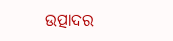ଉତ୍ପାଦର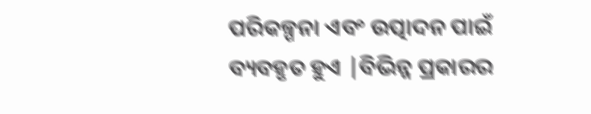ପରିକଳ୍ପନା ଏବଂ ଉତ୍ପାଦନ ପାଇଁ ବ୍ୟବହୃତ ହୁଏ |ବିଭିନ୍ନ ପ୍ରକାରର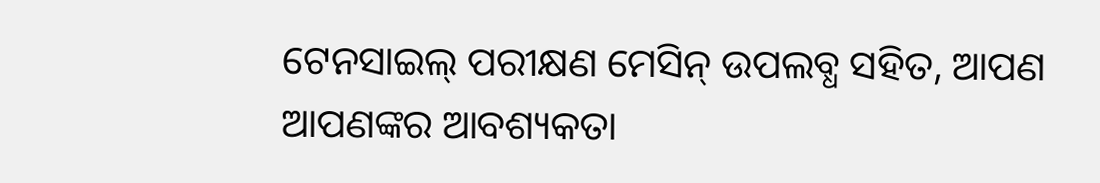ଟେନସାଇଲ୍ ପରୀକ୍ଷଣ ମେସିନ୍ ଉପଲବ୍ଧ ସହିତ, ଆପଣ ଆପଣଙ୍କର ଆବଶ୍ୟକତା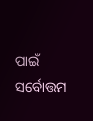ପାଇଁ ସର୍ବୋତ୍ତମ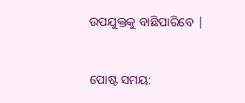ଉପଯୁକ୍ତକୁ ବାଛିପାରିବେ |


ପୋଷ୍ଟ ସମୟ: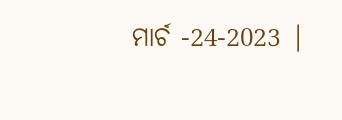ମାର୍ଚ -24-2023 |